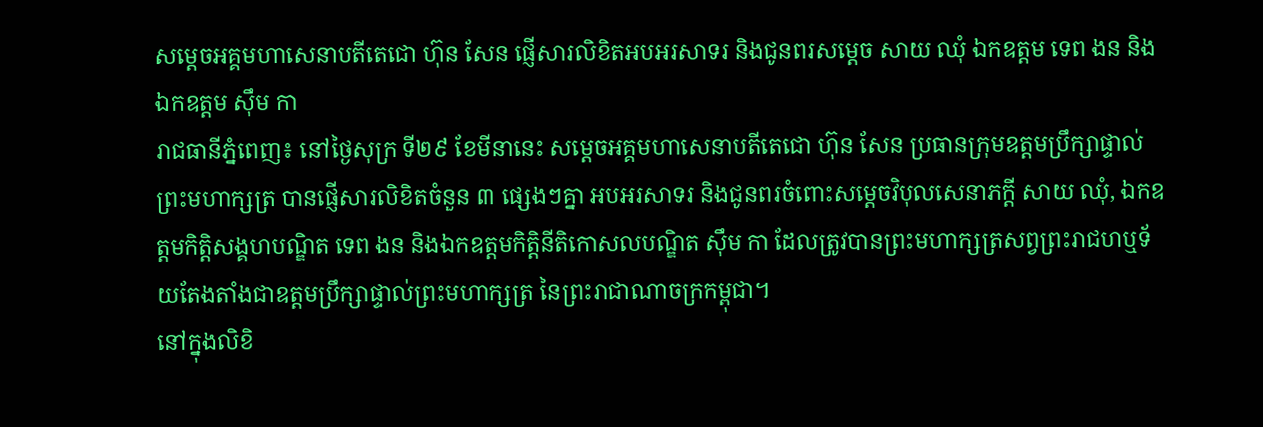សម្តេចអគ្គមហាសេនាបតីតេជោ ហ៊ុន សែន ផ្ញើសារលិខិតអបអរសាទរ និងជូនពរសម្តេច សាយ ឈុំ ឯកឧត្តម ទេព ងន និងឯកឧត្តម ស៊ឹម កា
រាជធានីភ្នំពេញ៖ នៅថ្ងៃសុក្រ ទី២៩ ខែមីនានេះ សម្តេចអគ្គមហាសេនាបតីតេជោ ហ៊ុន សែន ប្រធានក្រុមឧត្តមប្រឹក្សាផ្ទាល់ព្រះមហាក្សត្រ បានផ្ញើសារលិខិតចំនួន ៣ ផ្សេងៗគ្នា អបអរសាទរ និងជូនពរចំពោះសម្តេចវិបុលសេនាភក្ដី សាយ ឈុំ, ឯកឧត្តមកិត្តិសង្គហបណ្ឌិត ទេព ងន និងឯកឧត្តមកិត្តិនីតិកោសលបណ្ឌិត ស៊ឹម កា ដែលត្រូវបានព្រះមហាក្សត្រសព្វព្រះរាជហឬទ័យតែងតាំងជាឧត្តមប្រឹក្សាផ្ទាល់ព្រះមហាក្សត្រ នៃព្រះរាជាណាចក្រកម្ពុជា។
នៅក្នុងលិខិ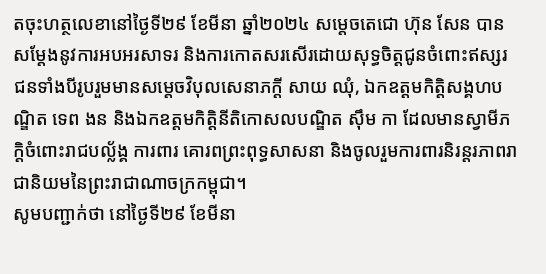តចុះហត្ថលេខានៅថ្ងៃទី២៩ ខែមីនា ឆ្នាំ២០២៤ សម្តេចតេជោ ហ៊ុន សែន បានសម្តែងនូវការអបអរសាទរ និងការកោតសរសើរដោយសុទ្ធចិត្តជូនចំពោះឥស្សរជនទាំងបីរូបរួមមានសម្តេចវិបុលសេនាភក្ដី សាយ ឈុំ, ឯកឧត្តមកិត្តិសង្គហបណ្ឌិត ទេព ងន និងឯកឧត្តមកិត្តិនីតិកោសលបណ្ឌិត ស៊ឹម កា ដែលមានស្វាមីភក្ដិចំពោះរាជបល្ល័ង្គ ការពារ គោរពព្រះពុទ្ធសាសនា និងចូលរួមការពារនិរន្តរភាពរាជានិយមនៃព្រះរាជាណាចក្រកម្ពុជា។
សូមបញ្ជាក់ថា នៅថ្ងៃទី២៩ ខែមីនា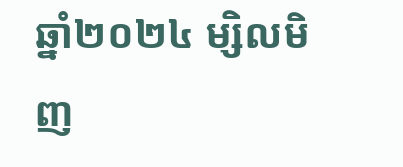ឆ្នាំ២០២៤ ម្សិលមិញ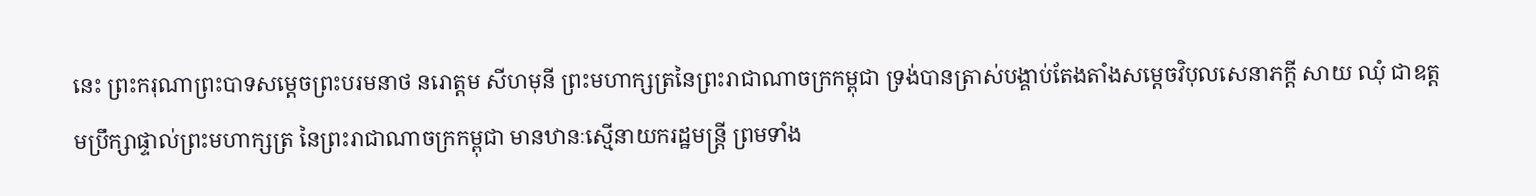នេះ ព្រះករុណាព្រះបាទសម្ដេចព្រះបរមនាថ នរោត្តម សីហមុនី ព្រះមហាក្សត្រនៃព្រះរាជាណាចក្រកម្ពុជា ទ្រង់បានត្រាស់បង្គាប់តែងតាំងសម្តេចវិបុលសេនាភក្ដី សាយ ឈុំ ជាឧត្តមប្រឹក្សាផ្ទាល់ព្រះមហាក្សត្រ នៃព្រះរាជាណាចក្រកម្ពុជា មានឋានៈស្មើនាយករដ្ឋមន្រ្តី ព្រមទាំង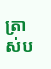ត្រាស់ប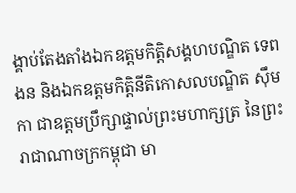ង្គាប់តែងតាំងឯកឧត្តមកិត្តិសង្គហបណ្ឌិត ទេព ងន និងឯកឧត្តមកិត្តិនីតិកោសលបណ្ឌិត ស៊ឹម កា ជាឧត្តមប្រឹក្សាផ្ទាល់ព្រះមហាក្សត្រ នៃព្រះរាជាណាចក្រកម្ពុជា មា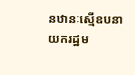នឋានៈស្មើឧបនាយករដ្ឋម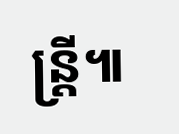ន្រ្តី៕